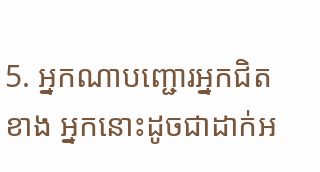5. អ្នកណាបញ្ជោរអ្នកជិតខាង អ្នកនោះដូចជាដាក់អ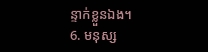ន្ទាក់ខ្លួនឯង។
6. មនុស្ស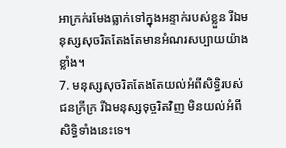អាក្រក់រមែងធ្លាក់ទៅក្នុងអន្ទាក់របស់ខ្លួន រីឯមនុស្សសុចរិតតែងតែមានអំណរសប្បាយយ៉ាងខ្លាំង។
7. មនុស្សសុចរិតតែងតែយល់អំពីសិទ្ធិរបស់ជនក្រីក្រ រីឯមនុស្សទុច្ចរិតវិញ មិនយល់អំពីសិទ្ធិទាំងនេះទេ។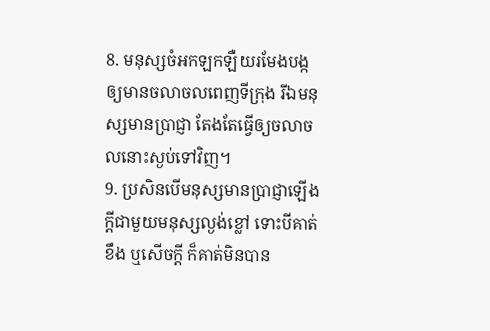8. មនុស្សចំអកឡកឡឺយរមែងបង្កឲ្យមានចលាចលពេញទីក្រុង រីឯមនុស្សមានប្រាជ្ញា តែងតែធ្វើឲ្យចលាចលនោះស្ងប់ទៅវិញ។
9. ប្រសិនបើមនុស្សមានប្រាជ្ញាឡើងក្ដីជាមួយមនុស្សល្ងង់ខ្លៅ ទោះបីគាត់ខឹង ឬសើចក្ដី ក៏គាត់មិនបាន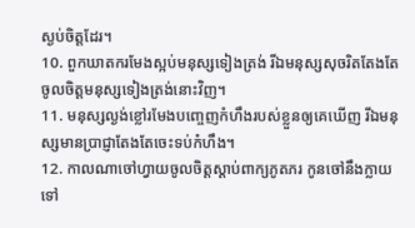ស្ងប់ចិត្តដែរ។
10. ពួកឃាតករមែងស្អប់មនុស្សទៀងត្រង់ រីឯមនុស្សសុចរិតតែងតែចូលចិត្តមនុស្សទៀងត្រង់នោះវិញ។
11. មនុស្សល្ងង់ខ្លៅរមែងបញ្ចេញកំហឹងរបស់ខ្លួនឲ្យគេឃើញ រីឯមនុស្សមានប្រាជ្ញាតែងតែចេះទប់កំហឹង។
12. កាលណាចៅហ្វាយចូលចិត្តស្ដាប់ពាក្យភូតភរ កូនចៅនឹងក្លាយទៅ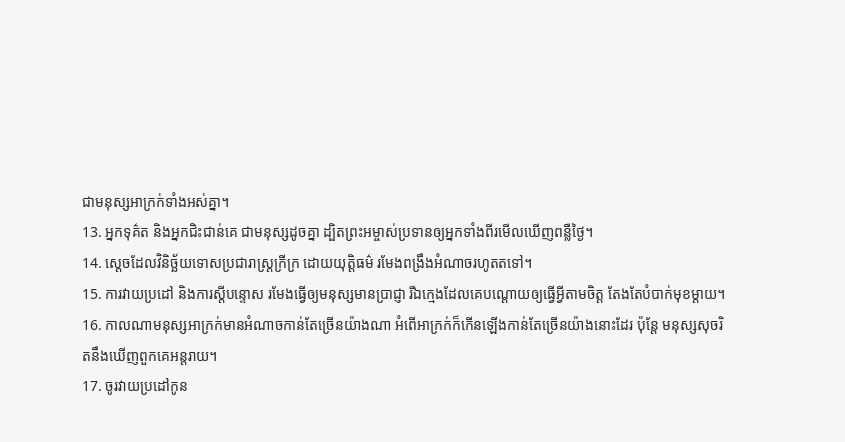ជាមនុស្សអាក្រក់ទាំងអស់គ្នា។
13. អ្នកទុគ៌ត និងអ្នកជិះជាន់គេ ជាមនុស្សដូចគ្នា ដ្បិតព្រះអម្ចាស់ប្រទានឲ្យអ្នកទាំងពីរមើលឃើញពន្លឺថ្ងៃ។
14. ស្ដេចដែលវិនិច្ឆ័យទោសប្រជារាស្ត្រក្រីក្រ ដោយយុត្តិធម៌ រមែងពង្រឹងអំណាចរហូតតទៅ។
15. ការវាយប្រដៅ និងការស្ដីបន្ទោស រមែងធ្វើឲ្យមនុស្សមានប្រាជ្ញា រីឯក្មេងដែលគេបណ្ដោយឲ្យធ្វើអ្វីតាមចិត្ត តែងតែបំបាក់មុខម្ដាយ។
16. កាលណាមនុស្សអាក្រក់មានអំណាចកាន់តែច្រើនយ៉ាងណា អំពើអាក្រក់ក៏កើនឡើងកាន់តែច្រើនយ៉ាងនោះដែរ ប៉ុន្តែ មនុស្សសុចរិតនឹងឃើញពួកគេអន្តរាយ។
17. ចូរវាយប្រដៅកូន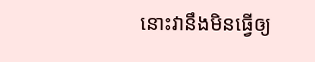នោះវានឹងមិនធ្វើឲ្យ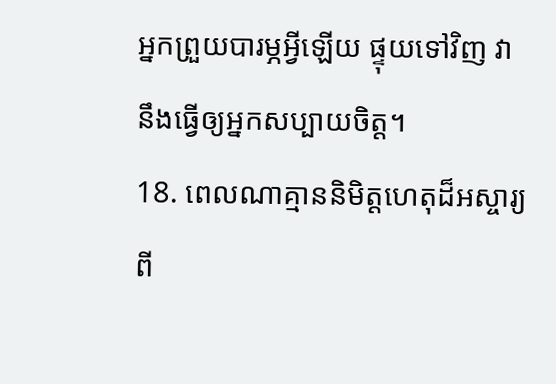អ្នកព្រួយបារម្ភអ្វីឡើយ ផ្ទុយទៅវិញ វានឹងធ្វើឲ្យអ្នកសប្បាយចិត្ត។
18. ពេលណាគ្មាននិមិត្តហេតុដ៏អស្ចារ្យពី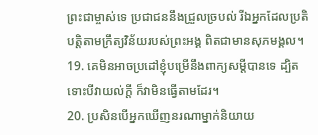ព្រះជាម្ចាស់ទេ ប្រជាជននឹងជ្រួលច្របល់ រីឯអ្នកដែលប្រតិបត្តិតាមក្រឹត្យវិន័យរបស់ព្រះអង្គ ពិតជាមានសុភមង្គល។
19. គេមិនអាចប្រដៅខ្ញុំបម្រើនឹងពាក្យសម្ដីបានទេ ដ្បិតទោះបីវាយល់ក្ដី ក៏វាមិនធ្វើតាមដែរ។
20. ប្រសិនបើអ្នកឃើញនរណាម្នាក់និយាយ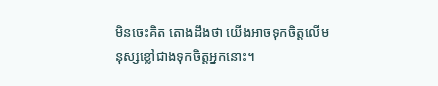មិនចេះគិត តោងដឹងថា យើងអាចទុកចិត្តលើមនុស្សខ្លៅជាងទុកចិត្តអ្នកនោះ។